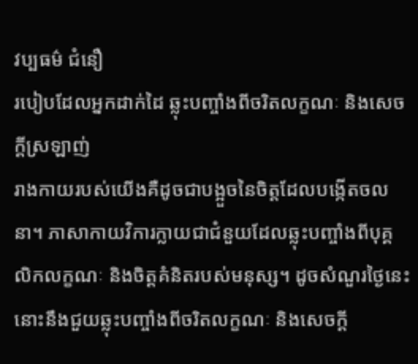វប្បធម៌ ជំនឿ
របៀបដែលអ្នកដាក់ដៃ ឆ្លុះបញ្ចាំងពីចរិតលក្ខណៈ និងសេចក្តីស្រឡាញ់
រាងកាយរបស់យើងគឺដូចជាបង្អួចនៃចិត្តដែលបង្កើតចលនា។ ភាសាកាយវិការក្លាយជាជំនួយដែលឆ្លុះបញ្ចាំងពីបុគ្គលិកលក្ខណៈ និងចិត្តគំនិតរបស់មនុស្ស។ ដូចសំណួរថ្ងៃនេះ នោះនឹងជួយឆ្លុះបញ្ចាំងពីចរិតលក្ខណៈ និងសេចក្តី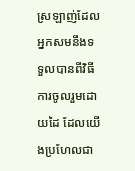ស្រឡាញ់ដែលអ្នកសមនឹងទទួលបានពីវិធីការចូលរួមដោយដៃ ដែលយើងប្រហែលជា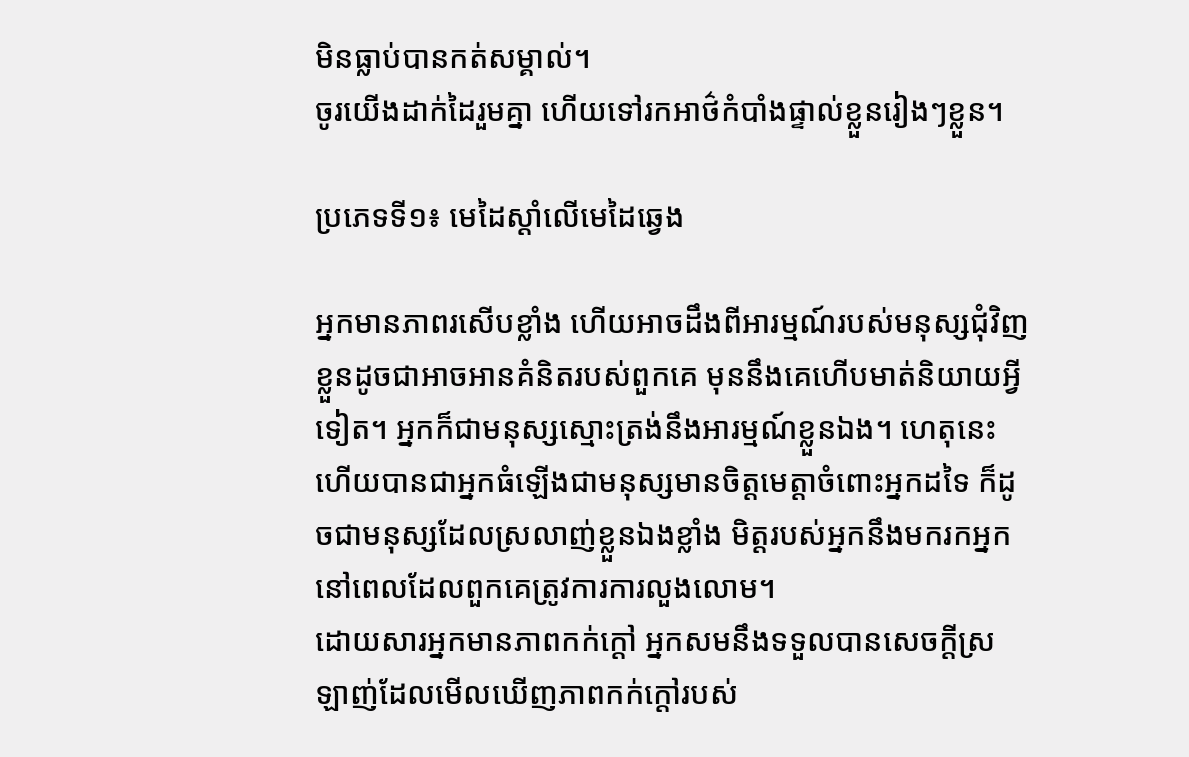មិនធ្លាប់បានកត់សម្គាល់។
ចូរយើងដាក់ដៃរួមគ្នា ហើយទៅរកអាថ៌កំបាំងផ្ទាល់ខ្លួនរៀងៗខ្លួន។

ប្រភេទទី១៖ មេដៃស្តាំលើមេដៃឆ្វេង

អ្នកមានភាពរសើបខ្លាំង ហើយអាចដឹងពីអារម្មណ៍របស់មនុស្សជុំវិញខ្លួនដូចជាអាចអានគំនិតរបស់ពួកគេ មុននឹងគេហើបមាត់និយាយអ្វីទៀត។ អ្នកក៏ជាមនុស្សស្មោះត្រង់នឹងអារម្មណ៍ខ្លួនឯង។ ហេតុនេះហើយបានជាអ្នកធំឡើងជាមនុស្សមានចិត្តមេត្តាចំពោះអ្នកដទៃ ក៏ដូចជាមនុស្សដែលស្រលាញ់ខ្លួនឯងខ្លាំង មិត្តរបស់អ្នកនឹងមករកអ្នកនៅពេលដែលពួកគេត្រូវការការលួងលោម។
ដោយសារអ្នកមានភាពកក់ក្តៅ អ្នកសមនឹងទទួលបានសេចក្តីស្រឡាញ់ដែលមើលឃើញភាពកក់ក្តៅរបស់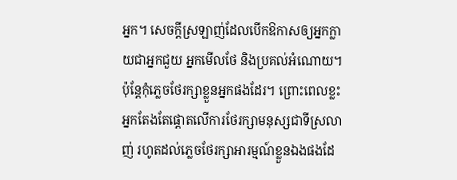អ្នក។ សេចក្តីស្រឡាញ់ដែលបើកឱកាសឲ្យអ្នកក្លាយជាអ្នកជួយ អ្នកមើលថែ និងប្រគល់អំណោយ។ ប៉ុន្តែកុំភ្លេចថែរក្សាខ្លួនអ្នកផងដែរ។ ព្រោះពេលខ្លះអ្នកតែងតែផ្តោតលើការថែរក្សាមនុស្សជាទីស្រលាញ់ រហូតដល់ភ្លេចថែរក្សាអារម្មណ៍ខ្លួនឯងផងដែ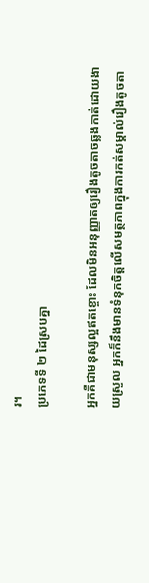រ។
ប្រភេទទី ២ ដៃស្របគ្នា

អ្នកគឺជាមនុស្សល្អឥតខ្ចោះ ដែលមិនអនុញ្ញាតឲ្យរឿងតូចតាចឆ្លងកាត់ដោយងាយស្រួល អ្នកក៏នឹងមានទំនុកចិត្តលើសមត្ថភាពក្នុងការកត់សម្គាល់រឿងតូចតា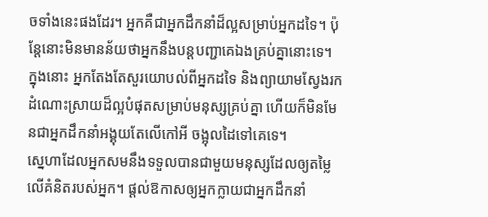ចទាំងនេះផងដែរ។ អ្នកគឺជាអ្នកដឹកនាំដ៏ល្អសម្រាប់អ្នកដទៃ។ ប៉ុន្តែនោះមិនមានន័យថាអ្នកនឹងបន្តបញ្ជាគេឯងគ្រប់គ្នានោះទេ។ ក្នុងនោះ អ្នកតែងតែសួរយោបល់ពីអ្នកដទៃ និងព្យាយាមស្វែងរកដំណោះស្រាយដ៏ល្អបំផុតសម្រាប់មនុស្សគ្រប់គ្នា ហើយក៏មិនមែនជាអ្នកដឹកនាំអង្គុយតែលើកៅអី ចង្អុលដៃទៅគេទេ។
ស្នេហាដែលអ្នកសមនឹងទទួលបានជាមួយមនុស្សដែលឲ្យតម្លៃលើគំនិតរបស់អ្នក។ ផ្តល់ឱកាសឲ្យអ្នកក្លាយជាអ្នកដឹកនាំ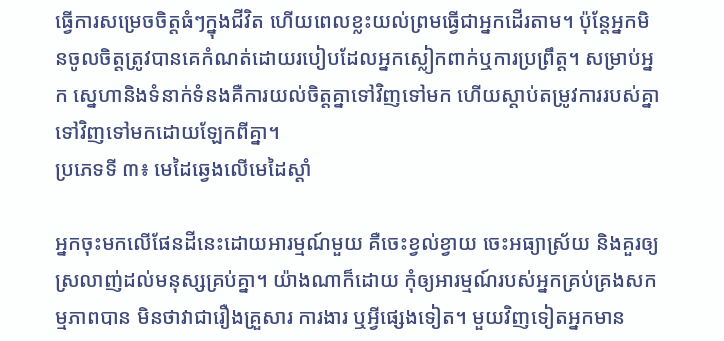ធ្វើការសម្រេចចិត្តធំៗក្នុងជីវិត ហើយពេលខ្លះយល់ព្រមធ្វើជាអ្នកដើរតាម។ ប៉ុន្តែអ្នកមិនចូលចិត្តត្រូវបានគេកំណត់ដោយរបៀបដែលអ្នកស្លៀកពាក់ឬការប្រព្រឹត្ត។ សម្រាប់អ្នក ស្នេហានិងទំនាក់ទំនងគឺការយល់ចិត្តគ្នាទៅវិញទៅមក ហើយស្តាប់តម្រូវការរបស់គ្នាទៅវិញទៅមកដោយឡែកពីគ្នា។
ប្រភេទទី ៣៖ មេដៃឆ្វេងលើមេដៃស្តាំ

អ្នកចុះមកលើផែនដីនេះដោយអារម្មណ៍មួយ គឺចេះខ្វល់ខ្វាយ ចេះអធ្យាស្រ័យ និងគួរឲ្យស្រលាញ់ដល់មនុស្សគ្រប់គ្នា។ យ៉ាងណាក៏ដោយ កុំឲ្យអារម្មណ៍របស់អ្នកគ្រប់គ្រងសកម្មភាពបាន មិនថាវាជារឿងគ្រួសារ ការងារ ឬអ្វីផ្សេងទៀត។ មួយវិញទៀតអ្នកមាន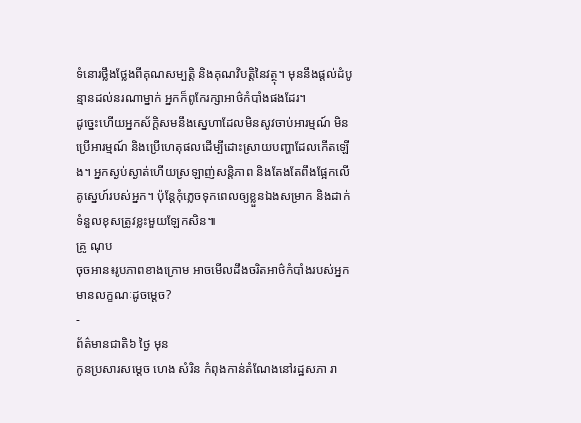ទំនោរថ្លឹងថ្លែងពីគុណសម្បត្តិ និងគុណវិបត្តិនៃវត្ថុ។ មុននឹងផ្តល់ដំបូន្មានដល់នរណាម្នាក់ អ្នកក៏ពូកែរក្សាអាថ៌កំបាំងផងដែរ។
ដូច្នេះហើយអ្នកស័ក្ដិសមនឹងស្នេហាដែលមិនសូវចាប់អារម្មណ៍ មិនប្រើអារម្មណ៍ និងប្រើហេតុផលដើម្បីដោះស្រាយបញ្ហាដែលកើតឡើង។ អ្នកស្ងប់ស្ងាត់ហើយស្រឡាញ់សន្តិភាព និងតែងតែពឹងផ្អែកលើគូស្នេហ៍របស់អ្នក។ ប៉ុន្តែកុំភ្លេចទុកពេលឲ្យខ្លួនឯងសម្រាក និងដាក់ទំនួលខុសត្រូវខ្លះមួយឡែកសិន៕
គ្រូ ណុប
ចុចអាន៖រូបភាពខាងក្រោម អាចមើលដឹងចរិតអាថ៌កំបាំងរបស់អ្នកមានលក្ខណៈដូចម្ដេច?
-
ព័ត៌មានជាតិ៦ ថ្ងៃ មុន
កូនប្រសារសម្ដេច ហេង សំរិន កំពុងកាន់តំណែងនៅរដ្ឋសភា រា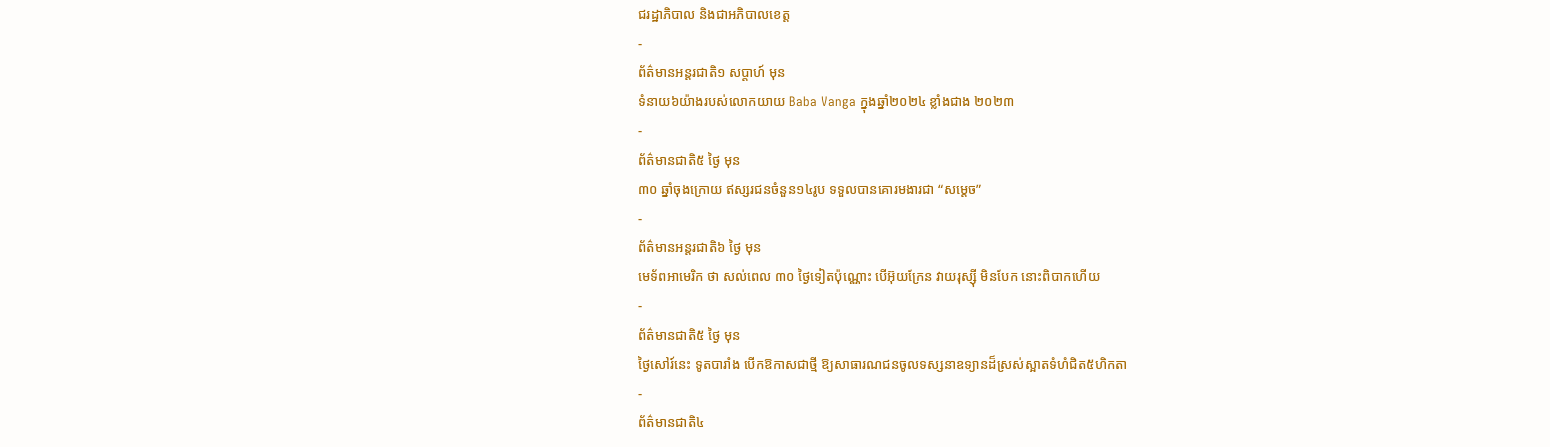ជរដ្ឋាភិបាល និងជាអភិបាលខេត្ត
-
ព័ត៌មានអន្ដរជាតិ១ សប្តាហ៍ មុន
ទំនាយ៦យ៉ាងរបស់លោកយាយ Baba Vanga ក្នុងឆ្នាំ២០២៤ ខ្លាំងជាង ២០២៣
-
ព័ត៌មានជាតិ៥ ថ្ងៃ មុន
៣០ ឆ្នាំចុងក្រោយ ឥស្សរជនចំនួន១៤រូប ទទួលបានគោរមងារជា “សម្ដេច”
-
ព័ត៌មានអន្ដរជាតិ៦ ថ្ងៃ មុន
មេទ័ពអាមេរិក ថា សល់ពេល ៣០ ថ្ងៃទៀតប៉ុណ្ណោះ បើអ៊ុយក្រែន វាយរុស្ស៊ី មិនបែក នោះពិបាកហើយ
-
ព័ត៌មានជាតិ៥ ថ្ងៃ មុន
ថ្ងៃសៅរ៍នេះ ទូតបារាំង បើកឱកាសជាថ្មី ឱ្យសាធារណជនចូលទស្សនាឧទ្យានដ៏ស្រស់ស្អាតទំហំជិត៥ហិកតា
-
ព័ត៌មានជាតិ៤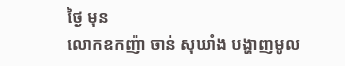ថ្ងៃ មុន
លោកឧកញ៉ា ចាន់ សុឃាំង បង្ហាញមូល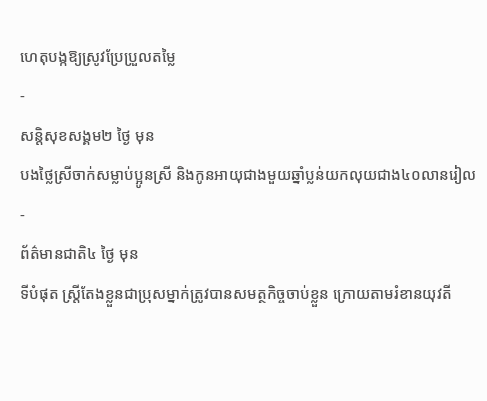ហេតុបង្កឱ្យស្រូវប្រែប្រួលតម្លៃ
-
សន្តិសុខសង្គម២ ថ្ងៃ មុន
បងថ្លៃស្រីចាក់សម្លាប់ប្អូនស្រី និងកូនអាយុជាងមួយឆ្នាំប្លន់យកលុយជាង៤០លានរៀល
-
ព័ត៌មានជាតិ៤ ថ្ងៃ មុន
ទីបំផុត ស្រ្តីតែងខ្លួនជាប្រុសម្នាក់ត្រូវបានសមត្ថកិច្ចចាប់ខ្លួន ក្រោយតាមរំខានយុវតី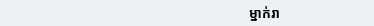ម្នាក់រា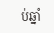ប់ឆ្នាំ